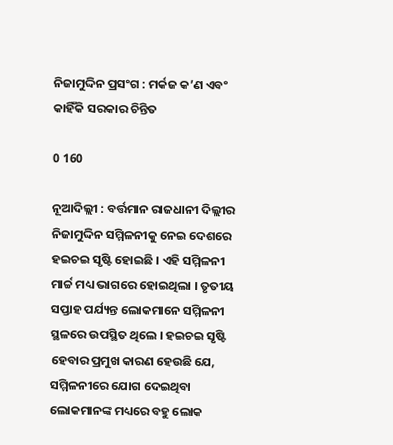ନିଜାମୁଦ୍ଦିନ ପ୍ରସଂଗ : ମର୍କଜ କ’ଣ ଏବଂ କାହିଁକି ସରକାର ଚିନ୍ତିତ

0 160

ନୂଆଦିଲ୍ଲୀ : ବର୍ତ୍ତମାନ ରାଜଧାନୀ ଦିଲ୍ଲୀର ନିଜାମୁଦ୍ଦିନ ସମ୍ମିଳନୀକୁ ନେଇ ଦେଶରେ ହଇଚଇ ସୃଷ୍ଟି ହୋଇଛି । ଏହି ସମ୍ମିଳନୀ ମାର୍ଚ୍ଚ ମଧ୍ୟ ଭାଗରେ ହୋଇଥିଲା । ତୃତୀୟ ସପ୍ତାହ ପର୍ଯ୍ୟନ୍ତ ଲୋକମାନେ ସମ୍ମିଳନୀ ସ୍ଥଳରେ ଉପସ୍ଥିତ ଥିଲେ । ହଇଚଇ ସୃଷ୍ଟି ହେବାର ପ୍ରମୁଖ କାରଣ ହେଉଛି ଯେ, ସମ୍ମିଳନୀରେ ଯୋଗ ଦେଇଥିବା ଲୋକମାନଙ୍କ ମଧ୍ୟରେ ବହୁ ଲୋକ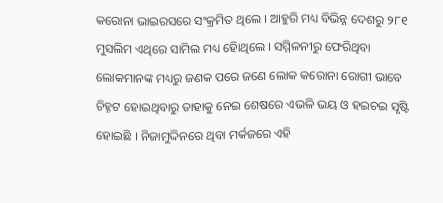କରୋନା ଭାଇରସରେ ସଂକ୍ରମିତ ଥିଲେ । ଆହୁରି ମଧ୍ୟ ବିଭିନ୍ନ ଦେଶରୁ ୨୮୧ ମୁସଲିମ ଏଥିରେ ସାମିଲ ମଧ୍ୟ ହୋିଥିଲେ । ସମ୍ମିଳନୀରୁ ଫେରିଥିବା ଲୋକମାନଙ୍କ ମଧ୍ୟରୁ ଜଣକ ପରେ ଜଣେ ଲୋକ କରୋନା ରୋଗୀ ଭାବେ ଚିହ୍ନଟ ହୋଇଥିବାରୁ ତାହାକୁ ନେଇ ଶେଷରେ ଏଭଳି ଭୟ ଓ ହଇଚଇ ସୃଷ୍ଟି ହୋଇଛି । ନିଜାମୁଦ୍ଦିନରେ ଥିବା ମର୍କଜରେ ଏହି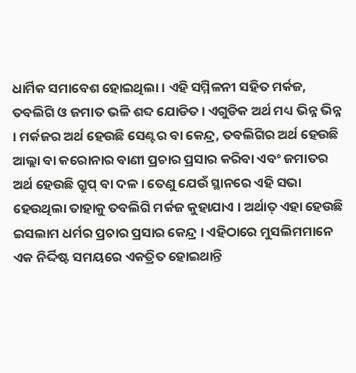ଧାର୍ମିକ ସମାବେଶ ହୋଇଥିଲା । ଏହି ସମ୍ମିଳନୀ ସହିତ ମର୍କଜ, ତବଲିଗି ଓ ଜମାତ ଭଳି ଶବ୍ଦ ଯୋଡିତ । ଏଗୁଡିକ ଅର୍ଥ ମଧ୍ୟ ଭିନ୍ନ ଭିନ୍ନ । ମର୍କଜର ଅର୍ଥ ହେଉଛି ସେଣ୍ଟର ବା କେନ୍ଦ୍ର, ତବଲିଗିର ଅର୍ଥ ହେଉଛି ଆଲ୍ଲା ବା କରୋନାର ବାଣୀ ପ୍ରଚାର ପ୍ରସାର କରିବା ଏବଂ ଜମାତର ଅର୍ଥ ହେଉଛି ଗ୍ରୁପ୍ ବା ଦଳ । ତେଣୁ ଯେଉଁ ସ୍ଥାନରେ ଏହି ସଭା ହେଉଥିଲା ତାହାକୁ ତବଲିଗି ମର୍କଜ କୁହାଯାଏ । ଅର୍ଥାତ୍ ଏହା ହେଉଛି ଇସଲାମ ଧର୍ମର ପ୍ରଚାର ପ୍ରସାର କେନ୍ଦ୍ର । ଏହିଠାରେ ମୁସଲିମମାନେ ଏକ ନିର୍ଦ୍ଦିଷ୍ଟ ସମୟରେ ଏକତ୍ରିତ ହୋଇଥାନ୍ତି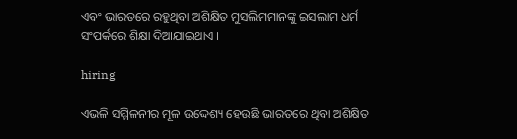ଏବଂ ଭାରତରେ ରହୁଥିବା ଅଶିକ୍ଷିତ ମୁସଲିମମାନଙ୍କୁ ଇସଲାମ ଧର୍ମ ସଂପର୍କରେ ଶିକ୍ଷା ଦିଆଯାଇଥାଏ ।

hiring

ଏଭଳି ସମ୍ମିଳନୀର ମୂଳ ଉଦ୍ଦେଶ୍ୟ ହେଉଛି ଭାରତରେ ଥିବା ଅଶିକ୍ଷିତ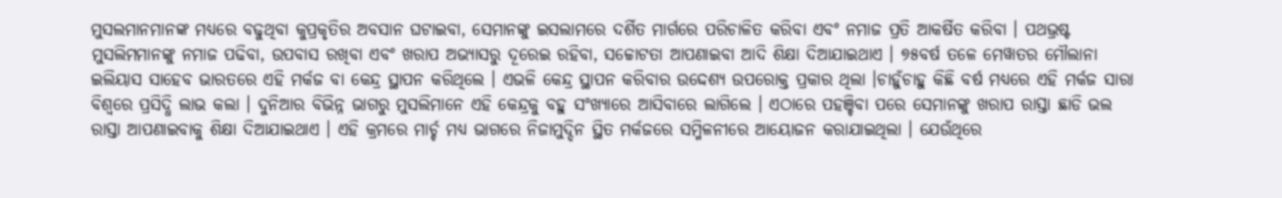ମୁସଲମାନମାନଙ୍କ ମଧ୍ୟରେ ବଢୁଥିବା କୁପ୍ରକୃତିର ଅବସାନ ଘଟାଇବା, ସେମାନଙ୍କୁ ଇସଲାମରେ ଦର୍ଶିତ ମାର୍ଗରେ ପରିଚାଳିତ କରିବା ଏବଂ ନମାଜ ପ୍ରତି ଆକର୍ଷିତ କରିବା । ପଥଭ୍ରଷ୍ଟ ମୁସଲିମମାନଙ୍କୁ ନମାଜ ପଢିବା, ଉପବାସ ରଖିବା ଏବଂ ଖରାପ ଅଭ୍ୟାସରୁ ଦୂରେଇ ରହିବା, ସଚ୍ଚୋଟତା ଆପଣାଇବା ଆଦି ଶିକ୍ଷା ଦିଆଯାଇଥାଏ । ୭୫ବର୍ଷ ତଳେ ମେୱାତର ମୌଲାନା ଇଲିୟାସ ସାହେବ ଭାରତରେ ଏହି ମର୍କଜ ବା କେନ୍ଦ୍ର ସ୍ଥାପନ କରିଥିଲେ । ଏଭଳି କେନ୍ଦ୍ର ସ୍ଥାପନ କରିବାର ଉଦ୍ଦେଶ୍ୟ ଉପରୋକ୍ତ ପ୍ରକାର ଥିଲା ।ଚାହୁଁଚାହୁ କିଛି ବର୍ଷ ମଧ୍ୟରେ ଏହି ମର୍କଜ ସାରା ବିଶ୍ୱରେ ପ୍ରସିଦ୍ଧି ଲାଭ କଲା । ଦୁନିଆର ବିଭିନ୍ନ ଭାଗରୁ ମୁସଲିମାନେ ଏହି କେନ୍ଦ୍ରକୁ ବହୁ ସଂଖ୍ୟାରେ ଆସିବାରେ ଲାଗିଲେ । ଏଠାରେ ପହଞ୍ଚିବା ପରେ ସେମାନଙ୍କୁ ଖରାପ ରାସ୍ତା ଛାଡି ଭଲ ରାସ୍ତା ଆପଣାଇବାକୁ ଶିକ୍ଷା ଦିଆଯାଇଥାଏ । ଏହି କ୍ରମରେ ମାର୍ଚ୍ଚ ମଧ୍ୟ ଭାଗରେ ନିଜାମୁଦ୍ଦିନ ସ୍ଥିତ ମର୍କଜରେ ସମ୍ମିଳନୀରେ ଆୟୋଜନ କରାଯାଇଥିଲା । ଯେଉଁଥିରେ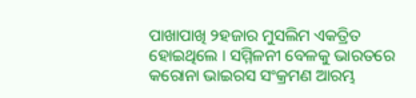ପାଖାପାଖି ୨ହଜାର ମୁସଲିମ ଏକତ୍ରିତ ହୋଇଥିଲେ । ସମ୍ମିଳନୀ ବେଳକୁ ଭାରତରେ କରୋନା ଭାଇରସ ସଂକ୍ରମଣ ଆରମ୍ଭ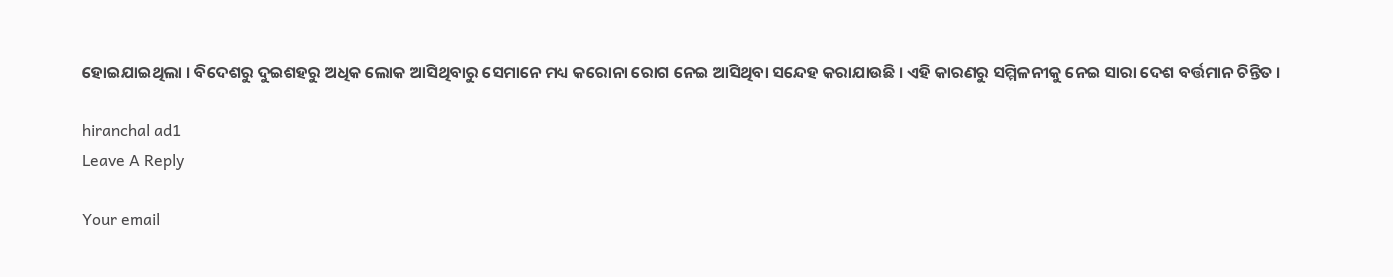ହୋଇଯାଇଥିଲା । ବିଦେଶରୁ ଦୁଇଶହରୁ ଅଧିକ ଲୋକ ଆସିଥିବାରୁ ସେମାନେ ମଧ୍ୟ କରୋନା ରୋଗ ନେଇ ଆସିଥିବା ସନ୍ଦେହ କରାଯାଉଛି । ଏହି କାରଣରୁ ସମ୍ମିଳନୀକୁ ନେଇ ସାରା ଦେଶ ବର୍ତ୍ତମାନ ଚିନ୍ତିତ ।

hiranchal ad1
Leave A Reply

Your email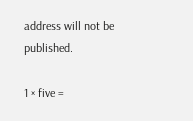address will not be published.

1 × five =